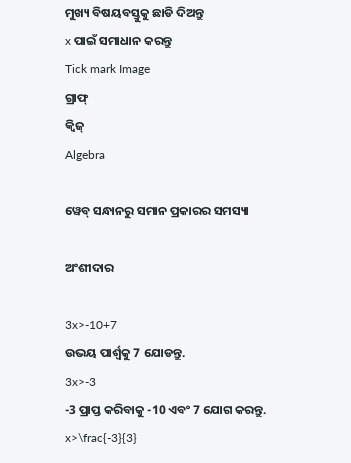ମୁଖ୍ୟ ବିଷୟବସ୍ତୁକୁ ଛାଡି ଦିଅନ୍ତୁ
x ପାଇଁ ସମାଧାନ କରନ୍ତୁ
Tick mark Image
ଗ୍ରାଫ୍
କ୍ୱିଜ୍‌
Algebra

ୱେବ୍ ସନ୍ଧାନରୁ ସମାନ ପ୍ରକାରର ସମସ୍ୟା

ଅଂଶୀଦାର

3x>-10+7
ଉଭୟ ପାର୍ଶ୍ଵକୁ 7 ଯୋଡନ୍ତୁ.
3x>-3
-3 ପ୍ରାପ୍ତ କରିବାକୁ -10 ଏବଂ 7 ଯୋଗ କରନ୍ତୁ.
x>\frac{-3}{3}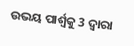ଉଭୟ ପାର୍ଶ୍ୱକୁ 3 ଦ୍ୱାରା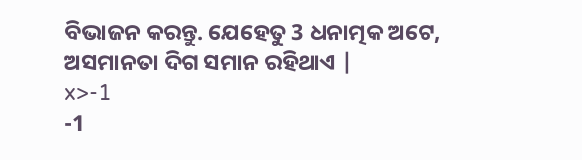ବିଭାଜନ କରନ୍ତୁ. ଯେହେତୁ 3 ଧନାତ୍ମକ ଅଟେ, ଅସମାନତା ଦିଗ ସମାନ ରହିଥାଏ |
x>-1
-1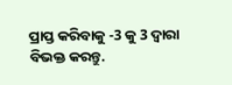ପ୍ରାପ୍ତ କରିବାକୁ -3 କୁ 3 ଦ୍ୱାରା ବିଭକ୍ତ କରନ୍ତୁ.